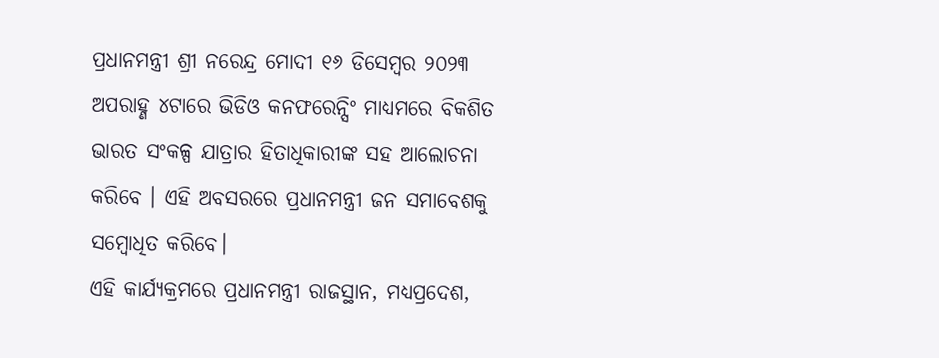ପ୍ରଧାନମନ୍ତ୍ରୀ ଶ୍ରୀ ନରେନ୍ଦ୍ର ମୋଦୀ ୧୬ ଡିସେମ୍ବର ୨୦୨୩ ଅପରାହ୍ଣ ୪ଟାରେ ଭିଡିଓ କନଫରେନ୍ସିଂ ମାଧ୍ୟମରେ ବିକଶିତ ଭାରତ ସଂକଳ୍ପ ଯାତ୍ରାର ହିତାଧିକାରୀଙ୍କ ସହ ଆଲୋଚନା କରିବେ । ଏହି ଅବସରରେ ପ୍ରଧାନମନ୍ତ୍ରୀ ଜନ ସମାବେଶକୁ ସମ୍ବୋଧିତ କରିବେ।
ଏହି କାର୍ଯ୍ୟକ୍ରମରେ ପ୍ରଧାନମନ୍ତ୍ରୀ ରାଜସ୍ଥାନ, ମଧ୍ୟପ୍ରଦେଶ,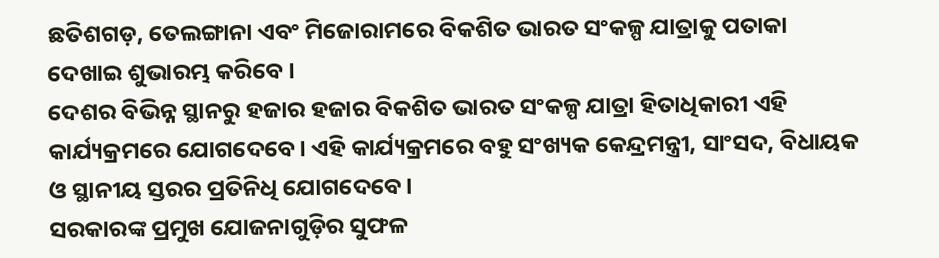ଛତିଶଗଡ଼, ତେଲଙ୍ଗାନା ଏବଂ ମିଜୋରାମରେ ବିକଶିତ ଭାରତ ସଂକଳ୍ପ ଯାତ୍ରାକୁ ପତାକା ଦେଖାଇ ଶୁଭାରମ୍ଭ କରିବେ ।
ଦେଶର ବିଭିନ୍ନ ସ୍ଥାନରୁ ହଜାର ହଜାର ବିକଶିତ ଭାରତ ସଂକଳ୍ପ ଯାତ୍ରା ହିତାଧିକାରୀ ଏହି କାର୍ଯ୍ୟକ୍ରମରେ ଯୋଗଦେବେ। ଏହି କାର୍ଯ୍ୟକ୍ରମରେ ବହୁ ସଂଖ୍ୟକ କେନ୍ଦ୍ରମନ୍ତ୍ରୀ, ସାଂସଦ, ବିଧାୟକ ଓ ସ୍ଥାନୀୟ ସ୍ତରର ପ୍ରତିନିଧି ଯୋଗଦେବେ।
ସରକାରଙ୍କ ପ୍ରମୁଖ ଯୋଜନାଗୁଡ଼ିର ସୁଫଳ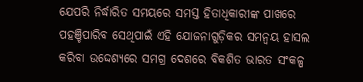ଯେପରି ନିର୍ଦ୍ଧାରିତ ସମୟରେ ସମସ୍ତ ହିତାଧିକାରୀଙ୍କ ପାଖରେ ପହଞ୍ଚିପାରିବ ସେଥିପାଇଁ ଏହି ଯୋଜନାଗୁଡ଼ିକର ସମନ୍ୱୟ ହାସଲ କରିବା ଉଦ୍ଦେଶ୍ୟରେ ସମଗ୍ର ଦେଶରେ ବିକଶିତ ଭାରତ ସଂକଳ୍ପ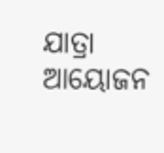ଯାତ୍ରା ଆୟୋଜନ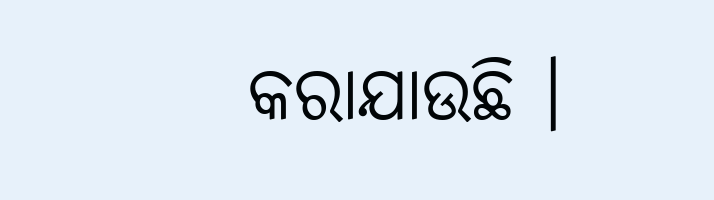କରାଯାଉଛି ।